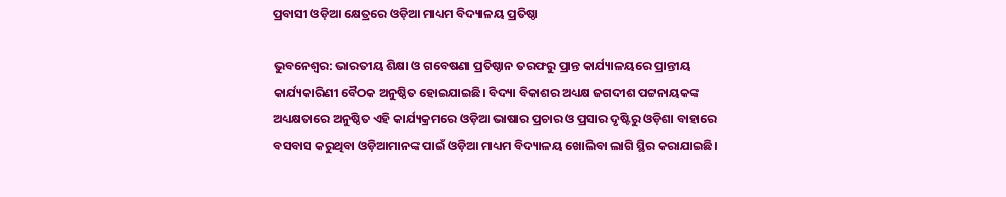ପ୍ରବାସୀ ଓଡ଼ିଆ କ୍ଷେତ୍ରରେ ଓଡ଼ିଆ ମାଧ୍ୟମ ବିଦ୍ୟାଳୟ ପ୍ରତିଷ୍ଠା

ଭୁବନେଶ୍ବର: ଭାରତୀୟ ଶିକ୍ଷା ଓ ଗବେଷଣା ପ୍ରତିଷ୍ଠାନ ତରଫରୁ ପ୍ରାନ୍ତ କାର୍ଯ୍ୟାଳୟରେ ପ୍ରାନ୍ତୀୟ କାର୍ଯ୍ୟକାରିଣୀ ବୈଠକ ଅନୁଷ୍ଠିତ ହୋଇଯାଇଛି। ବିଦ୍ୟା ବିକାଶର ଅଧ୍ୟକ୍ଷ ଜଗଦୀଶ ପଟ୍ଟନାୟକଙ୍କ ଅଧ୍ୟକ୍ଷତାରେ ଅନୁଷ୍ଠିତ ଏହି କାର୍ଯ୍ୟକ୍ରମରେ ଓଡ଼ିଆ ଭାଷାର ପ୍ରଚାର ଓ ପ୍ରସାର ଦୃଷ୍ଟିରୁ ଓଡ଼ିଶା ବାହାରେ ବସବାସ କରୁଥିବା ଓଡ଼ିଆମାନଙ୍କ ପାଇଁ ଓଡ଼ିଆ ମାଧ୍ୟମ ବିଦ୍ୟାଳୟ ଖୋଲିବା ଲାଗି ସ୍ଥିର କରାଯାଇଛି।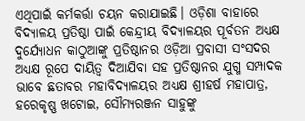ଏଥିପାଇଁ କର୍ମକର୍ତ୍ତା ଚୟନ କରାଯାଇଛି। ଓଡ଼ିଶା ବାହାରେ ବିଦ୍ୟାଳୟ ପ୍ରତିଷ୍ଠା ପାଇଁ କେନ୍ଦ୍ରୀୟ ବିଦ୍ୟାଳୟର ପୂର୍ବତନ ଅଧ୍ୟକ୍ଷ ଦୁର୍ଯ୍ୟୋଧନ କାଠୁଆଙ୍କୁ ପ୍ରତିଷ୍ଠାନର ଓଡ଼ିଆ ପ୍ରବାସୀ ସଂସଦର ଅଧ୍ୟକ୍ଷ ରୂପେ ଦାୟିତ୍ବ ଦିଆଯିବା ସହ ପ୍ରତିଷ୍ଠାନର ଯୁଗ୍ମ ସମ୍ପାଦକ ଭାବେ ଛତାବର ମହାବିଦ୍ୟାଳୟର ଅଧ୍ୟକ୍ଷ ଶ୍ରୀହର୍ଷ ମହାପାତ୍ର, ହରେକୃଷ୍ଣ ଖଟୋଇ, ସୌମ୍ୟରଞ୍ଜନ ସାହୁଙ୍କୁ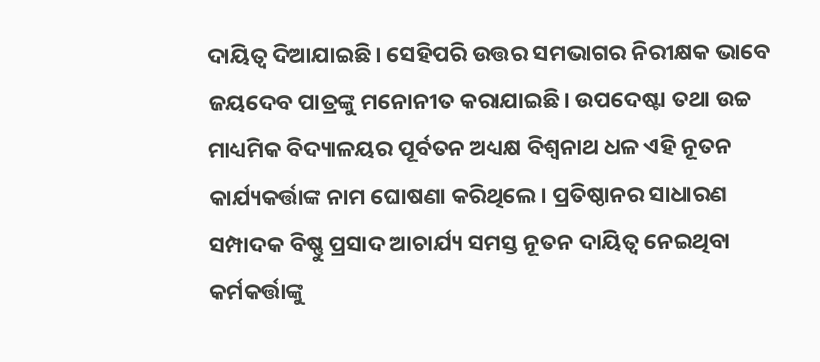ଦାୟିତ୍ବ ଦିଆଯାଇଛି। ସେହିପରି ଉତ୍ତର ସମଭାଗର ନିରୀକ୍ଷକ ଭାବେ ଜୟଦେବ ପାତ୍ରଙ୍କୁ ମନୋନୀତ କରାଯାଇଛି। ଉପଦେଷ୍ଟା ତଥା ଉଚ୍ଚ ମାଧ୍ୟମିକ ବିଦ୍ୟାଳୟର ପୂର୍ବତନ ଅଧ୍ୟକ୍ଷ ବିଶ୍ବନାଥ ଧଳ ଏହି ନୂତନ କାର୍ଯ୍ୟକର୍ତ୍ତାଙ୍କ ନାମ ଘୋଷଣା କରିଥିଲେ। ପ୍ରତିଷ୍ଠାନର ସାଧାରଣ ସମ୍ପାଦକ ବିଷ୍ଣୁ ପ୍ରସାଦ ଆଚାର୍ଯ୍ୟ ସମସ୍ତ ନୂତନ ଦାୟିତ୍ବ ନେଇଥିବା କର୍ମକର୍ତ୍ତାଙ୍କୁ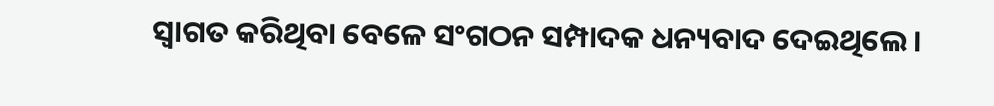ସ୍ବାଗତ କରିଥିବା ବେଳେ ସଂଗଠନ ସମ୍ପାଦକ ଧନ୍ୟବାଦ ଦେଇଥିଲେ।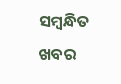ସମ୍ବନ୍ଧିତ ଖବର